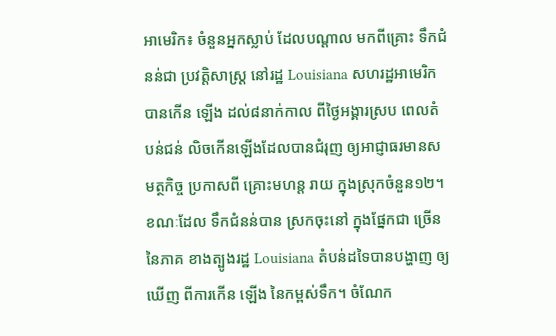អាមេរិក៖ ចំនួនអ្នកស្លាប់ ដែលបណ្តាល មកពីគ្រោះ ទឹកជំនន់ជា ប្រវត្តិសាស្ត្រ នៅរដ្ឋ Louisiana សហរដ្ឋអាមេរិក បានកើន ឡើង ដល់៨នាក់កាល ពីថ្ងៃអង្គារស្រប ពេលតំបន់ជន់ លិចកើនឡើងដែលបានជំរុញ ឲ្យអាជ្ញាធរមានសមត្ថកិច្ច ប្រកាសពី គ្រោះមហន្ត រាយ ក្នុងស្រុកចំនួន១២។
ខណៈដែល ទឹកជំនន់បាន ស្រកចុះនៅ ក្នុងផ្នែកជា ច្រើននៃភាគ ខាងត្បូងរដ្ឋ Louisiana តំបន់ដទៃបានបង្ហាញ ឲ្យឃើញ ពីការកើន ឡើង នៃកម្ពស់ទឹក។ ចំណែក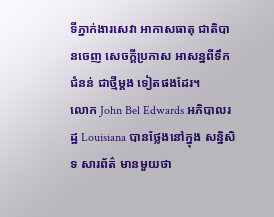ទីភ្នាក់ងារសេវា អាកាសធាតុ ជាតិបានចេញ សេចក្តីប្រកាស អាសន្នពីទឹកជំនន់ ជាថ្មីម្តង ទៀតផងដែរ។
លោក John Bel Edwards អភិបាលរដ្ឋ Louisiana បានថ្លែងនៅក្នុង សន្និសិទ សារព័ត៌ មានមួយថា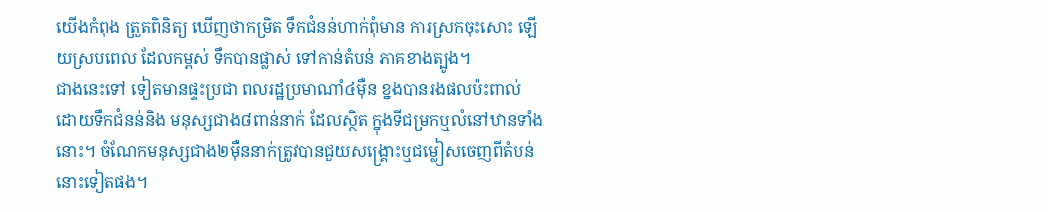យើងកំពុង ត្រួតពិនិត្យ ឃើញថាកម្រិត ទឹកជំនន់ហាក់ពុំមាន ការស្រកចុះសោះ ឡើយស្របពេល ដែលកម្ពស់ ទឹកបានផ្លាស់ ទៅកាន់តំបន់ ភាគខាងត្បូង។
ជាងនេះទៅ ទៀតមានផ្ទះប្រជា ពលរដ្ឋប្រមាណាំ៤ម៉ឺន ខ្នងបានរងផលប៉ះពាល់ ដោយទឹកជំនន់និង មនុស្សជាង៨ពាន់នាក់ ដែលស្ថិត ក្នុងទីជម្រកឬលំនៅឋានទាំងនោះ។ ចំណែកមនុស្សជាង២ម៉ឺននាក់ត្រូវបានជួយសង្គ្រោះឬជម្លៀសចេញពីតំបន់នោះទៀតផង។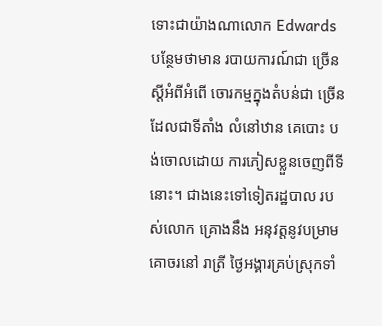ទោះជាយ៉ាងណាលោក Edwards បន្ថែមថាមាន របាយការណ៍ជា ច្រើនស្តីអំពីអំពើ ចោរកម្មក្នុងតំបន់ជា ច្រើនដែលជាទីតាំង លំនៅឋាន គេបោះ បង់ចោលដោយ ការភៀសខ្លួនចេញពីទីនោះ។ ជាងនេះទៅទៀតរដ្ឋបាល របស់លោក គ្រោងនឹង អនុវត្តនូវបម្រាម គោចរនៅ រាត្រី ថ្ងៃអង្គារគ្រប់ស្រុកទាំ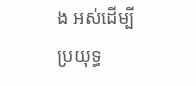ង អស់ដើម្បី ប្រយុទ្ធ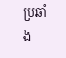ប្រឆាំង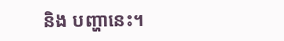និង បញ្ហានេះ។